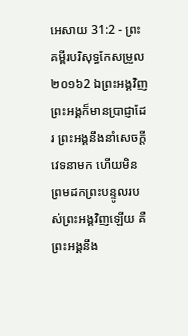អេសាយ 31:2 - ព្រះគម្ពីរបរិសុទ្ធកែសម្រួល ២០១៦2 ឯព្រះអង្គវិញ ព្រះអង្គក៏មានប្រាជ្ញាដែរ ព្រះអង្គនឹងនាំសេចក្ដីវេទនាមក ហើយមិនព្រមដកព្រះបន្ទូលរបស់ព្រះអង្គវិញឡើយ គឺព្រះអង្គនឹង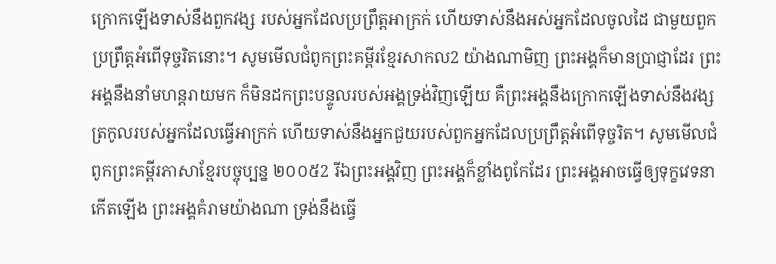ក្រោកឡើងទាស់នឹងពួកវង្ស របស់អ្នកដែលប្រព្រឹត្តអាក្រក់ ហើយទាស់នឹងអស់អ្នកដែលចូលដៃ ជាមួយពួកប្រព្រឹត្តអំពើទុច្ចរិតនោះ។ សូមមើលជំពូកព្រះគម្ពីរខ្មែរសាកល2 យ៉ាងណាមិញ ព្រះអង្គក៏មានប្រាជ្ញាដែរ ព្រះអង្គនឹងនាំមហន្តរាយមក ក៏មិនដកព្រះបន្ទូលរបស់អង្គទ្រង់វិញឡើយ គឺព្រះអង្គនឹងក្រោកឡើងទាស់នឹងវង្សត្រកូលរបស់អ្នកដែលធ្វើអាក្រក់ ហើយទាស់នឹងអ្នកជួយរបស់ពួកអ្នកដែលប្រព្រឹត្តអំពើទុច្ចរិត។ សូមមើលជំពូកព្រះគម្ពីរភាសាខ្មែរបច្ចុប្បន្ន ២០០៥2 រីឯព្រះអង្គវិញ ព្រះអង្គក៏ខ្លាំងពូកែដែរ ព្រះអង្គអាចធ្វើឲ្យទុក្ខវេទនាកើតឡើង ព្រះអង្គគំរាមយ៉ាងណា ទ្រង់នឹងធ្វើ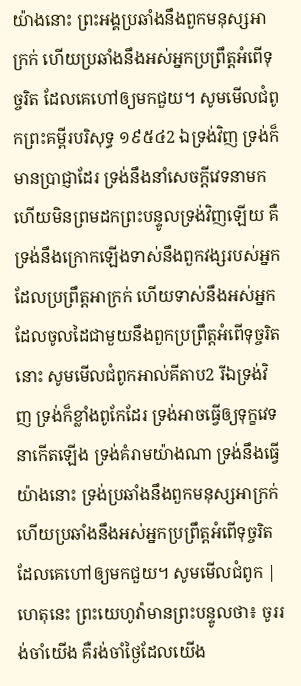យ៉ាងនោះ ព្រះអង្គប្រឆាំងនឹងពួកមនុស្សអាក្រក់ ហើយប្រឆាំងនឹងអស់អ្នកប្រព្រឹត្តអំពើទុច្ចរិត ដែលគេហៅឲ្យមកជួយ។ សូមមើលជំពូកព្រះគម្ពីរបរិសុទ្ធ ១៩៥៤2 ឯទ្រង់វិញ ទ្រង់ក៏មានប្រាជ្ញាដែរ ទ្រង់នឹងនាំសេចក្ដីវេទនាមក ហើយមិនព្រមដកព្រះបន្ទូលទ្រង់វិញឡើយ គឺទ្រង់នឹងក្រោកឡើងទាស់នឹងពួកវង្សរបស់អ្នកដែលប្រព្រឹត្តអាក្រក់ ហើយទាស់នឹងអស់អ្នកដែលចូលដៃជាមួយនឹងពួកប្រព្រឹត្តអំពើទុច្ចរិតនោះ សូមមើលជំពូកអាល់គីតាប2 រីឯទ្រង់វិញ ទ្រង់ក៏ខ្លាំងពូកែដែរ ទ្រង់អាចធ្វើឲ្យទុក្ខវេទនាកើតឡើង ទ្រង់គំរាមយ៉ាងណា ទ្រង់នឹងធ្វើយ៉ាងនោះ ទ្រង់ប្រឆាំងនឹងពួកមនុស្សអាក្រក់ ហើយប្រឆាំងនឹងអស់អ្នកប្រព្រឹត្តអំពើទុច្ចរិត ដែលគេហៅឲ្យមកជួយ។ សូមមើលជំពូក |
ហេតុនេះ ព្រះយេហូវ៉ាមានព្រះបន្ទូលថា៖ ចូររង់ចាំយើង គឺរង់ចាំថ្ងៃដែលយើង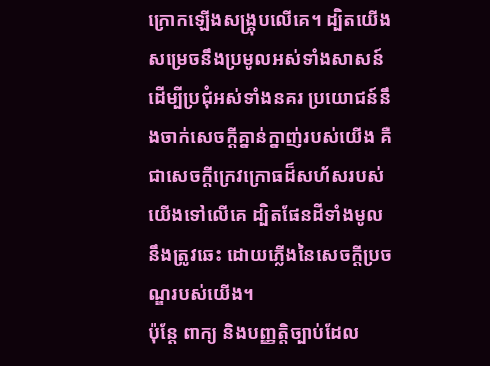ក្រោកឡើងសង្គ្រុបលើគេ។ ដ្បិតយើងសម្រេចនឹងប្រមូលអស់ទាំងសាសន៍ ដើម្បីប្រជុំអស់ទាំងនគរ ប្រយោជន៍នឹងចាក់សេចក្ដីគ្នាន់ក្នាញ់របស់យើង គឺជាសេចក្ដីក្រេវក្រោធដ៏សហ័សរបស់យើងទៅលើគេ ដ្បិតផែនដីទាំងមូលនឹងត្រូវឆេះ ដោយភ្លើងនៃសេចក្ដីប្រចណ្ឌរបស់យើង។
ប៉ុន្តែ ពាក្យ និងបញ្ញត្តិច្បាប់ដែល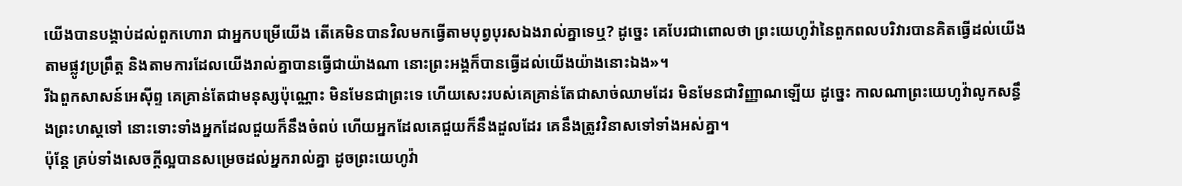យើងបានបង្គាប់ដល់ពួកហោរា ជាអ្នកបម្រើយើង តើគេមិនបានវិលមកធ្វើតាមបុព្វបុរសឯងរាល់គ្នាទេឬ? ដូច្នេះ គេបែរជាពោលថា ព្រះយេហូវ៉ានៃពួកពលបរិវារបានគិតធ្វើដល់យើង តាមផ្លូវប្រព្រឹត្ត និងតាមការដែលយើងរាល់គ្នាបានធ្វើជាយ៉ាងណា នោះព្រះអង្គក៏បានធ្វើដល់យើងយ៉ាងនោះឯង»។
រីឯពួកសាសន៍អេស៊ីព្ទ គេគ្រាន់តែជាមនុស្សប៉ុណ្ណោះ មិនមែនជាព្រះទេ ហើយសេះរបស់គេគ្រាន់តែជាសាច់ឈាមដែរ មិនមែនជាវិញ្ញាណឡើយ ដូច្នេះ កាលណាព្រះយេហូវ៉ាលូកសន្ធឹងព្រះហស្តទៅ នោះទោះទាំងអ្នកដែលជួយក៏នឹងចំពប់ ហើយអ្នកដែលគេជួយក៏នឹងដួលដែរ គេនឹងត្រូវវិនាសទៅទាំងអស់គ្នា។
ប៉ុន្តែ គ្រប់ទាំងសេចក្ដីល្អបានសម្រេចដល់អ្នករាល់គ្នា ដូចព្រះយេហូវ៉ា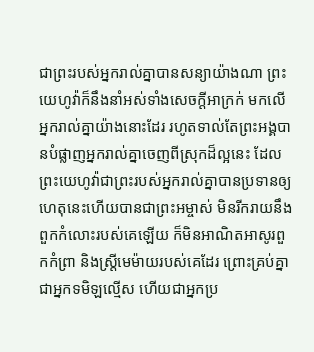ជាព្រះរបស់អ្នករាល់គ្នាបានសន្យាយ៉ាងណា ព្រះយេហូវ៉ាក៏នឹងនាំអស់ទាំងសេចក្ដីអាក្រក់ មកលើអ្នករាល់គ្នាយ៉ាងនោះដែរ រហូតទាល់តែព្រះអង្គបានបំផ្លាញអ្នករាល់គ្នាចេញពីស្រុកដ៏ល្អនេះ ដែលព្រះយេហូវ៉ាជាព្រះរបស់អ្នករាល់គ្នាបានប្រទានឲ្យ
ហេតុនេះហើយបានជាព្រះអម្ចាស់ មិនរីករាយនឹងពួកកំលោះរបស់គេឡើយ ក៏មិនអាណិតអាសូរពួកកំព្រា និងស្ត្រីមេម៉ាយរបស់គេដែរ ព្រោះគ្រប់គ្នាជាអ្នកទមិឡល្មើស ហើយជាអ្នកប្រ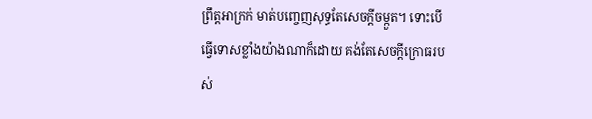ព្រឹត្តអាក្រក់ មាត់បញ្ចេញសុទ្ធតែសេចក្ដីចម្កួត។ ទោះបើធ្វើទោសខ្លាំងយ៉ាងណាក៏ដោយ គង់តែសេចក្ដីក្រោធរបស់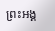ព្រះអង្គ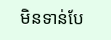មិនទាន់បែ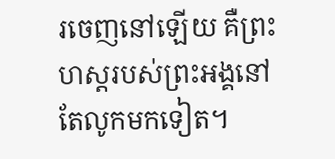រចេញនៅឡើយ គឺព្រះហស្តរបស់ព្រះអង្គនៅតែលូកមកទៀត។